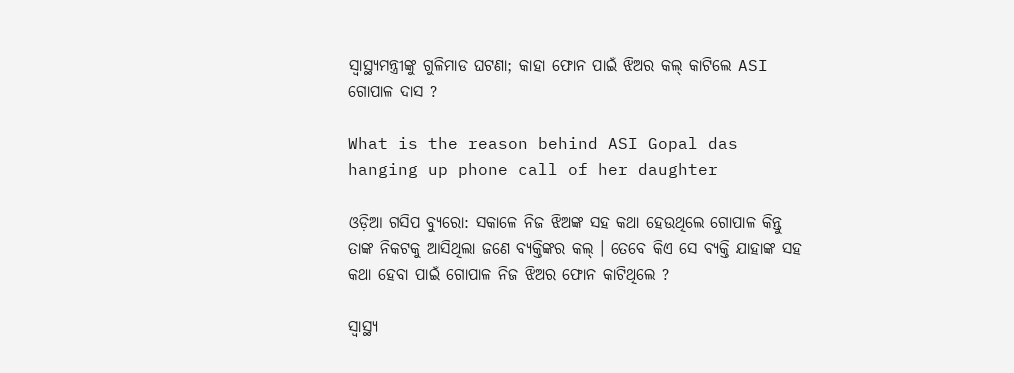ସ୍ୱାସ୍ଥ୍ୟମନ୍ତ୍ରୀଙ୍କୁ ଗୁଳିମାଡ ଘଟଣା; କାହା ଫୋନ ପାଇଁ ଝିଅର କଲ୍ କାଟିଲେ ASI ଗୋପାଳ ଦାସ ?

What is the reason behind ASI Gopal das hanging up phone call of her daughter

ଓଡ଼ିଆ ଗସିପ ବ୍ୟୁରୋ: ସକାଳେ ନିଜ ଝିଅଙ୍କ ସହ କଥା ହେଉଥିଲେ ଗୋପାଳ କିନ୍ତୁ ତାଙ୍କ ନିକଟକୁ ଆସିଥିଲା ଜଣେ ବ୍ୟକ୍ତିଙ୍କର କଲ୍ । ତେବେ କିଏ ସେ ବ୍ୟକ୍ତି ଯାହାଙ୍କ ସହ କଥା ହେବା ପାଇଁ ଗୋପାଳ ନିଜ ଝିଅର ଫୋନ କାଟିଥିଲେ ?

ସ୍ୱାସ୍ଥ୍ୟ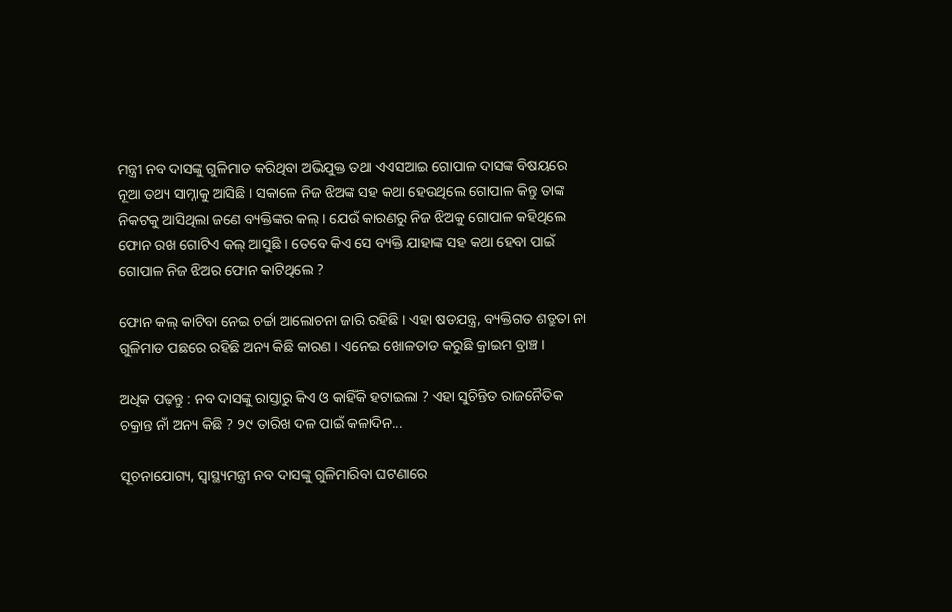ମନ୍ତ୍ରୀ ନବ ଦାସଙ୍କୁ ଗୁଳିମାଡ କରିଥିବା ଅଭିଯୁକ୍ତ ତଥା ଏଏସଆଇ ଗୋପାଳ ଦାସଙ୍କ ବିଷୟରେ ନୂଆ ତଥ୍ୟ ସାମ୍ନାକୁ ଆସିଛି । ସକାଳେ ନିଜ ଝିଅଙ୍କ ସହ କଥା ହେଉଥିଲେ ଗୋପାଳ କିନ୍ତୁ ତାଙ୍କ ନିକଟକୁ ଆସିଥିଲା ଜଣେ ବ୍ୟକ୍ତିଙ୍କର କଲ୍ । ଯେଉଁ କାରଣରୁ ନିଜ ଝିଅକୁ ଗୋପାଳ କହିଥିଲେ ଫୋନ ରଖ ଗୋଟିଏ କଲ୍ ଆସୁଛି । ତେବେ କିଏ ସେ ବ୍ୟକ୍ତି ଯାହାଙ୍କ ସହ କଥା ହେବା ପାଇଁ ଗୋପାଳ ନିଜ ଝିଅର ଫୋନ କାଟିଥିଲେ ?

ଫୋନ କଲ୍ କାଟିବା ନେଇ ଚର୍ଚ୍ଚା ଆଲୋଚନା ଜାରି ରହିଛି । ଏହା ଷଡଯନ୍ତ୍ର, ବ୍ୟକ୍ତିଗତ ଶତ୍ରୁତା ନା ଗୁଳିମାଡ ପଛରେ ରହିଛି ଅନ୍ୟ କିଛି କାରଣ । ଏନେଇ ଖୋଳତାଡ କରୁଛି କ୍ରାଇମ ବ୍ରାଞ୍ଚ ।

ଅଧିକ ପଢ଼ନ୍ତୁ : ନବ ଦାସଙ୍କୁ ରାସ୍ତାରୁ କିଏ ଓ କାହିଁକି ହଟାଇଲା ? ଏହା ସୁଚିନ୍ତିତ ରାଜନୈତିକ ଚକ୍ରାନ୍ତ ନାଁ ଅନ୍ୟ କିଛି ? ୨୯ ତାରିଖ ଦଳ ପାଇଁ କଳାଦିନ...

ସୂଚନାଯୋଗ୍ୟ, ସ୍ୱାସ୍ଥ୍ୟମନ୍ତ୍ରୀ ନବ ଦାସଙ୍କୁ ଗୁଳିମାରିବା ଘଟଣାରେ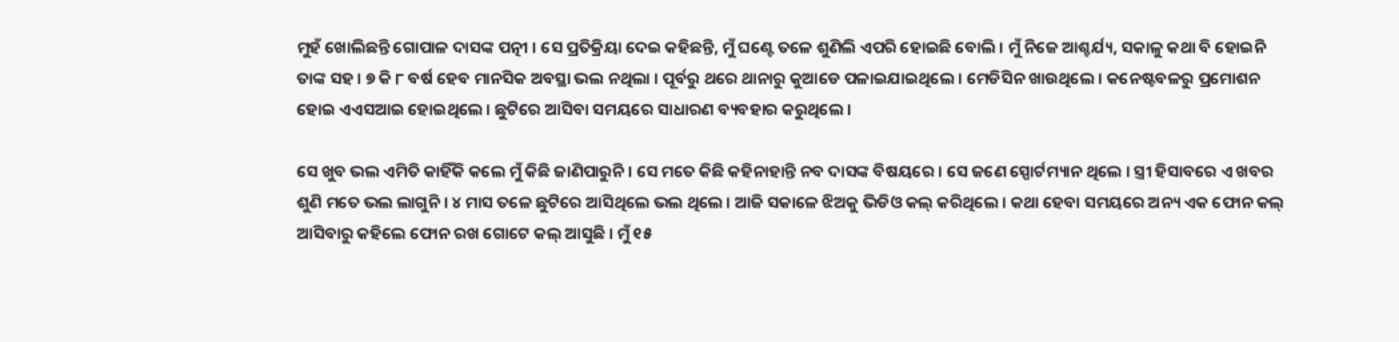ମୁହଁ ଖୋଲିଛନ୍ତି ଗୋପାଳ ଦାସଙ୍କ ପତ୍ନୀ । ସେ ପ୍ରତିକ୍ରିୟା ଦେଇ କହିଛନ୍ତି, ମୁଁ ଘଣ୍ଟେ ତଳେ ଶୁଣିଲି ଏପରି ହୋଇଛି ବୋଲି । ମୁଁ ନିଜେ ଆଶ୍ଚର୍ଯ୍ୟ, ସକାଳୁ କଥା ବି ହୋଇନି ତାଙ୍କ ସହ । ୭ କି ୮ ବର୍ଷ ହେବ ମାନସିକ ଅବସ୍ଥା ଭଲ ନଥିଲା । ପୂର୍ବରୁ ଥରେ ଥାନାରୁ କୁଆଡେ ପଳାଇଯାଇଥିଲେ । ମେଡିସିନ ଖାଉଥିଲେ । କନେଷ୍ଟବଳରୁ ପ୍ରମୋଶନ ହୋଇ ଏଏସଆଇ ହୋଇଥିଲେ । ଛୁଟିରେ ଆସିବା ସମୟରେ ସାଧାରଣ ବ୍ୟବହାର କରୁଥିଲେ ।

ସେ ଖୁବ ଭଲ ଏମିତି କାହିଁକି କଲେ ମୁଁ କିଛି ଜାଣିପାରୁନି । ସେ ମତେ କିଛି କହିନାହାନ୍ତି ନବ ଦାସଙ୍କ ବିଷୟରେ । ସେ ଜଣେ ସ୍ପୋର୍ଟମ୍ୟାନ ଥିଲେ । ସ୍ତ୍ରୀ ହିସାବରେ ଏ ଖବର ଶୁଣି ମତେ ଭଲ ଲାଗୁନି । ୪ ମାସ ତଳେ ଛୁଟିରେ ଆସିଥିଲେ ଭଲ ଥିଲେ । ଆଜି ସକାଳେ ଝିଅକୁ ଭିଡିଓ କଲ୍ କରିଥିଲେ । କଥା ହେବା ସମୟରେ ଅନ୍ୟ ଏକ ଫୋନ କଲ୍ ଆସିବାରୁ କହିଲେ ଫୋନ ରଖ ଗୋଟେ କଲ୍ ଆସୁଛି । ମୁଁ ୧୫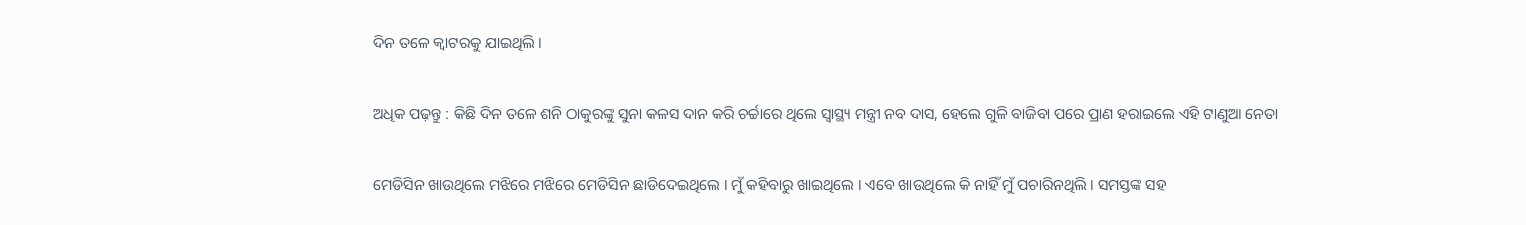ଦିନ ତଳେ କ୍ୱାଟରକୁ ଯାଇଥିଲି ।

ଅଧିକ ପଢ଼ନ୍ତୁ : କିଛି ଦିନ ତଳେ ଶନି ଠାକୁରଙ୍କୁ ସୁନା କଳସ ଦାନ କରି ଚର୍ଚ୍ଚାରେ ଥିଲେ ସ୍ୱାସ୍ଥ୍ୟ ମନ୍ତ୍ରୀ ନବ ଦାସ, ହେଲେ ଗୁଳି ବାଜିବା ପରେ ପ୍ରାଣ ହରାଇଲେ ଏହି ଟାଣୁଆ ନେତା

ମେଡିସିନ ଖାଉଥିଲେ ମଝିରେ ମଝିରେ ମେଡିସିନ ଛାଡିଦେଇଥିଲେ । ମୁଁ କହିବାରୁ ଖାଇଥିଲେ । ଏବେ ଖାଉଥିଲେ କି ନାହିଁ ମୁଁ ପଚାରିନଥିଲି । ସମସ୍ତଙ୍କ ସହ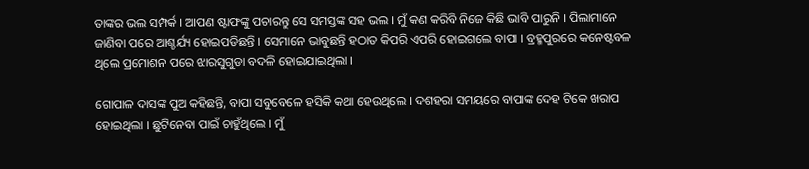ତାଙ୍କର ଭଲ ସମ୍ପର୍କ । ଆପଣ ଷ୍ଟାଫଙ୍କୁ ପଚାରନ୍ତୁ ସେ ସମସ୍ତଙ୍କ ସହ ଭଲ । ମୁଁ କଣ କରିବି ନିଜେ କିଛି ଭାବି ପାରୁନି । ପିଲାମାନେ ଜାଣିବା ପରେ ଆଶ୍ଚର୍ଯ୍ୟ ହୋଇପଡିଛନ୍ତି । ସେମାନେ ଭାବୁଛନ୍ତି ହଠାତ କିପରି ଏପରି ହୋଇଗଲେ ବାପା । ବ୍ରହ୍ମପୁରରେ କନେଷ୍ଟବଳ ଥିଲେ ପ୍ରମୋଶନ ପରେ ଝାରସୁଗୁଡା ବଦଳି ହୋଇଯାଇଥିଲା ।

ଗୋପାଳ ଦାସଙ୍କ ପୁଅ କହିଛନ୍ତି, ବାପା ସବୁବେଳେ ହସିକି କଥା ହେଉଥିଲେ । ଦଶହରା ସମୟରେ ବାପାଙ୍କ ଦେହ ଟିକେ ଖରାପ ହୋଇଥିଲା । ଛୁଟିନେବା ପାଇଁ ଚାହୁଁଥିଲେ । ମୁଁ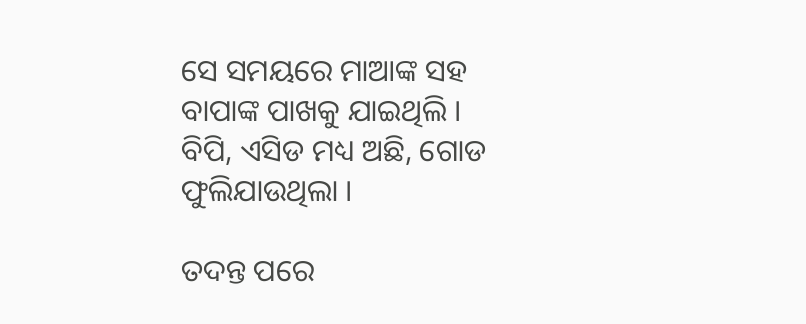ସେ ସମୟରେ ମାଆଙ୍କ ସହ ବାପାଙ୍କ ପାଖକୁ ଯାଇଥିଲି । ବିପି, ଏସିଡ ମଧ୍ୟ ଅଛି, ଗୋଡ ଫୁଲିଯାଉଥିଲା ।

ତଦନ୍ତ ପରେ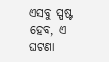ଏସବୁ ସ୍ପଷ୍ଟ ହେବ, ଏ ଘଟଣା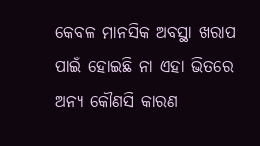କେବଳ ମାନସିକ ଅବସ୍ଥା ଖରାପ ପାଇଁ ହୋଇଛି ନା ଏହା ଭିତରେ ଅନ୍ୟ କୌଣସି କାରଣ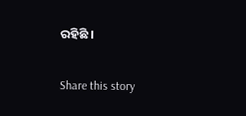ରହିଛି ।

Share this story